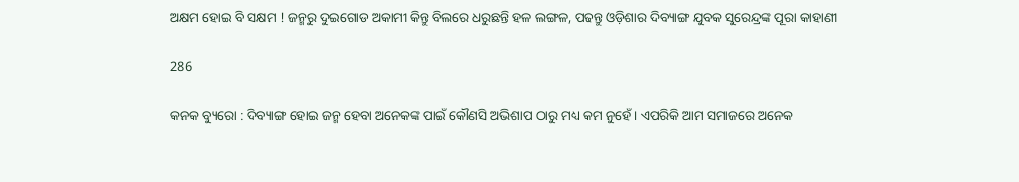ଅକ୍ଷମ ହୋଇ ବି ସକ୍ଷମ ! ଜନ୍ମରୁ ଦୁଇଗୋଡ ଅକାମୀ କିନ୍ତୁ ବିଲରେ ଧରୁଛନ୍ତି ହଳ ଲଙ୍ଗଳ, ପଢନ୍ତୁ ଓଡ଼ିଶାର ଦିବ୍ୟାଙ୍ଗ ଯୁବକ ସୁରେନ୍ଦ୍ରଙ୍କ ପୂରା କାହାଣୀ

286

କନକ ବ୍ୟୁରୋ : ଦିବ୍ୟାଙ୍ଗ ହୋଇ ଜନ୍ମ ହେବା ଅନେକଙ୍କ ପାଇଁ କୌଣସି ଅଭିଶାପ ଠାରୁ ମଧ୍ୟ କମ ନୁହେଁ । ଏପରିକି ଆମ ସମାଜରେ ଅନେକ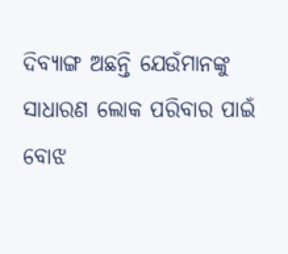ଦିବ୍ୟାଙ୍ଗ ଅଛନ୍ତି ଯେଉଁମାନଙ୍କୁ ସାଧାରଣ ଲୋକ ପରିବାର ପାଇଁ ବୋଝ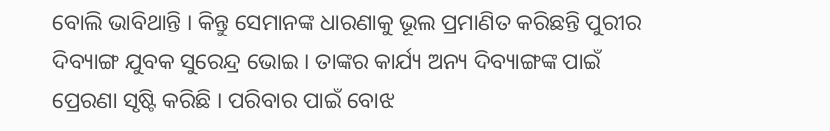ବୋଲି ଭାବିଥାନ୍ତି । କିନ୍ତୁ ସେମାନଙ୍କ ଧାରଣାକୁ ଭୂଲ ପ୍ରମାଣିତ କରିଛନ୍ତି ପୁରୀର ଦିବ୍ୟାଙ୍ଗ ଯୁବକ ସୁରେନ୍ଦ୍ର ଭୋଇ । ତାଙ୍କର କାର୍ଯ୍ୟ ଅନ୍ୟ ଦିବ୍ୟାଙ୍ଗଙ୍କ ପାଇଁ ପ୍ରେରଣା ସୃଷ୍ଟି କରିଛି । ପରିବାର ପାଇଁ ବୋଝ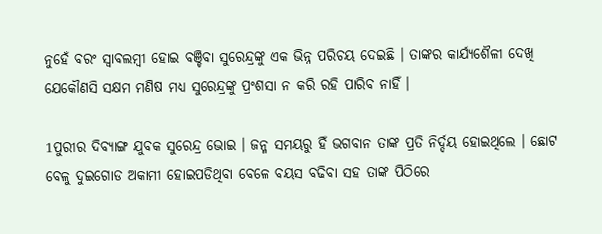ନୁହେଁ ବରଂ ସ୍ୱାବଲମ୍ବୀ ହୋଇ ବଞ୍ଚିବା ସୁରେନ୍ଦ୍ରଙ୍କୁ ଏକ ଭିନ୍ନ ପରିଚୟ ଦେଇଛି । ତାଙ୍କର କାର୍ଯ୍ୟଶୈଳୀ ଦେଖି ଯେକୌଣସି ସକ୍ଷମ ମଣିଷ ମଧ୍ୟ ସୁରେନ୍ଦ୍ରଙ୍କୁ ପ୍ରଂଶସା ନ କରି ରହି ପାରିବ ନାହିଁ ।

1ପୁରୀର ଦିବ୍ୟାଙ୍ଗ ଯୁବକ ସୁରେନ୍ଦ୍ର ଭୋଇ । ଜନ୍ମ ସମୟରୁ ହିଁ ଭଗବାନ ତାଙ୍କ ପ୍ରତି ନିର୍ଦ୍ଦୟ ହୋଇଥିଲେ । ଛୋଟ ବେଳୁ ଦୁଇଗୋଡ ଅକାମୀ ହୋଇପଡିଥିବା ବେଳେ ବୟସ ବଢିବା ସହ ତାଙ୍କ ପିଠିରେ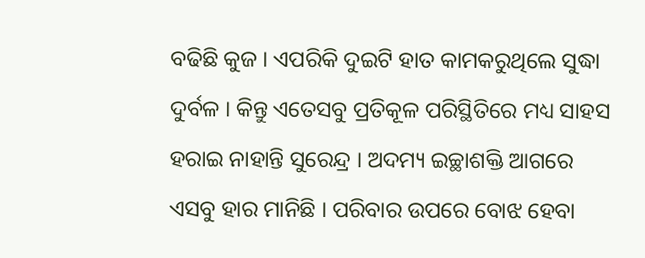ବଢିଛି କୁଜ । ଏପରିକି ଦୁଇଟି ହାତ କାମକରୁଥିଲେ ସୁଦ୍ଧା ଦୁର୍ବଳ । କିନ୍ତୁ ଏତେସବୁ ପ୍ରତିକୂଳ ପରିସ୍ଥିତିରେ ମଧ୍ୟ ସାହସ ହରାଇ ନାହାନ୍ତି ସୁରେନ୍ଦ୍ର । ଅଦମ୍ୟ ଇଚ୍ଛାଶକ୍ତି ଆଗରେ ଏସବୁ ହାର ମାନିଛି । ପରିବାର ଉପରେ ବୋଝ ହେବା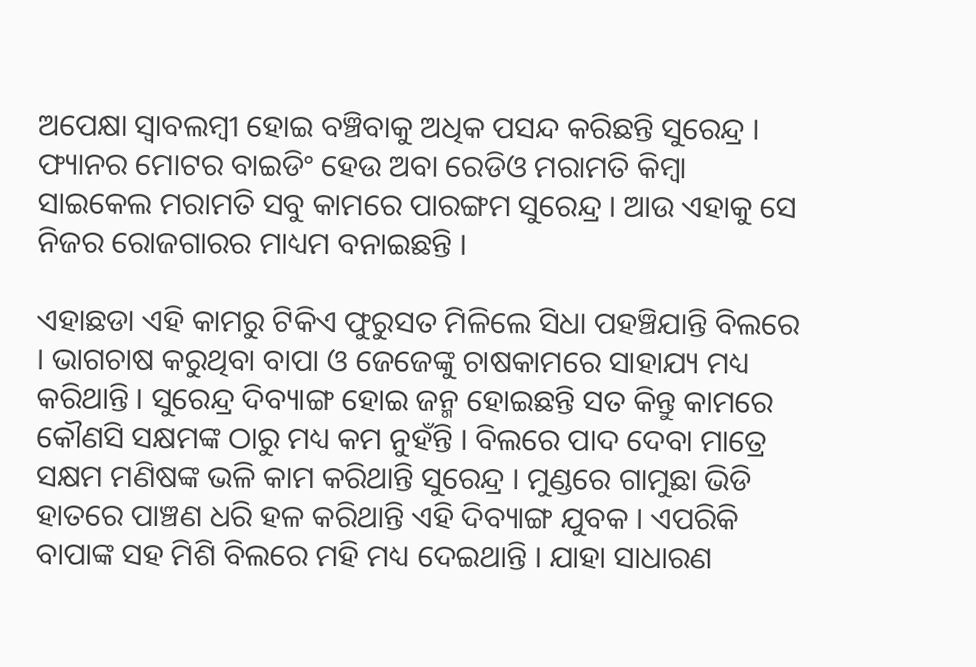ଅପେକ୍ଷା ସ୍ୱାବଲମ୍ବୀ ହୋଇ ବଞ୍ଚିବାକୁ ଅଧିକ ପସନ୍ଦ କରିଛନ୍ତି ସୁରେନ୍ଦ୍ର । ଫ୍ୟାନର ମୋଟର ବାଇଡିଂ ହେଉ ଅବା ରେଡିଓ ମରାମତି କିମ୍ବା ସାଇକେଲ ମରାମତି ସବୁ କାମରେ ପାରଙ୍ଗମ ସୁରେନ୍ଦ୍ର । ଆଉ ଏହାକୁ ସେ ନିଜର ରୋଜଗାରର ମାଧ୍ୟମ ବନାଇଛନ୍ତି ।

ଏହାଛଡା ଏହି କାମରୁ ଟିକିଏ ଫୁରୁସତ ମିଳିଲେ ସିଧା ପହଞ୍ଚିଯାନ୍ତି ବିଲରେ । ଭାଗଚାଷ କରୁଥିବା ବାପା ଓ ଜେଜେଙ୍କୁ ଚାଷକାମରେ ସାହାଯ୍ୟ ମଧ୍ୟ କରିଥାନ୍ତି । ସୁରେନ୍ଦ୍ର ଦିବ୍ୟାଙ୍ଗ ହୋଇ ଜନ୍ମ ହୋଇଛନ୍ତି ସତ କିନ୍ତୁ କାମରେ କୌଣସି ସକ୍ଷମଙ୍କ ଠାରୁ ମଧ୍ୟ କମ ନୁହଁନ୍ତି । ବିଲରେ ପାଦ ଦେବା ମାତ୍ରେ ସକ୍ଷମ ମଣିଷଙ୍କ ଭଳି କାମ କରିଥାନ୍ତି ସୁରେନ୍ଦ୍ର । ମୁଣ୍ଡରେ ଗାମୁଛା ଭିଡି ହାତରେ ପାଞ୍ଚଣ ଧରି ହଳ କରିଥାନ୍ତି ଏହି ଦିବ୍ୟାଙ୍ଗ ଯୁବକ । ଏପରିକି ବାପାଙ୍କ ସହ ମିଶି ବିଲରେ ମହି ମଧ୍ୟ ଦେଇଥାନ୍ତି । ଯାହା ସାଧାରଣ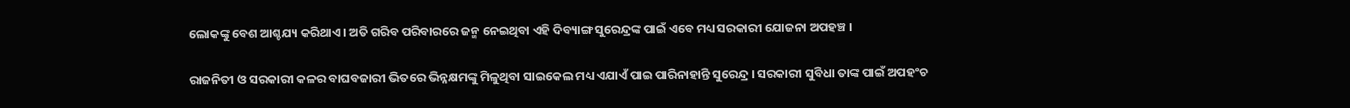ଲୋକଙ୍କୁ ବେଶ ଆଶ୍ଚଯ୍ୟ କରିଥାଏ । ଅତି ଗରିବ ପରିବାରରେ ଜନ୍ମ ନେଇଥିବା ଏହି ଦିବ୍ୟାଙ୍ଗ ସୁରେନ୍ଦ୍ରଙ୍କ ପାଇଁ ଏବେ ମଧ୍ୟ ସରକାରୀ ଯୋଜନା ଅପହଞ୍ଚ ।

ରାଜନିତୀ ଓ ସରକାରୀ କଳର ବାଘବଜାରୀ ଭିତରେ ଭିନ୍ନକ୍ଷମଙ୍କୁ ମିଳୁଥିବା ସାଇକେଲ ମଧ୍ୟ ଏଯାଏଁ ପାଇ ପାରିନାହାନ୍ତି ସୁରେନ୍ଦ୍ର । ସରକାରୀ ସୁବିଧା ତାଙ୍କ ପାଇଁ ଅପହଂଚ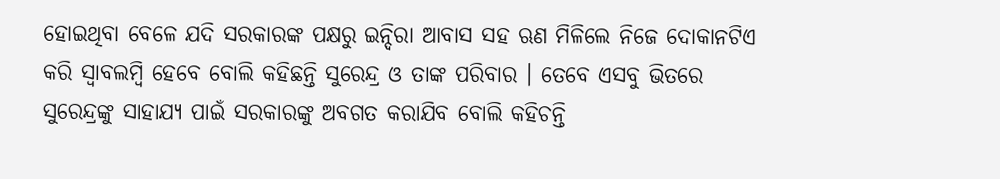ହୋଇଥିବା ବେଳେ ଯଦି ସରକାରଙ୍କ ପକ୍ଷରୁ ଇନ୍ଦିରା ଆବାସ ସହ ଋଣ ମିଳିଲେ ନିଜେ ଦୋକାନଟିଏ କରି ସ୍ୱାବଲମ୍ବି ହେବେ ବୋଲି କହିଛନ୍ତି ସୁରେନ୍ଦ୍ର ଓ ତାଙ୍କ ପରିବାର । ତେବେ ଏସବୁ ଭିତରେ ସୁରେନ୍ଦ୍ରଙ୍କୁ ସାହାଯ୍ୟ ପାଇଁ ସରକାରଙ୍କୁ ଅବଗତ କରାଯିବ ବୋଲି କହିଚନ୍ତି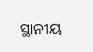ସ୍ଥାନୀୟ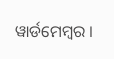ୱାର୍ଡମେମ୍ବର ।